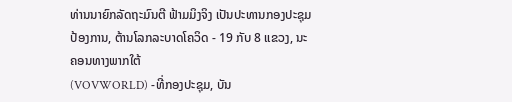ທ່ານນາຍົກລັດຖະມົນຕີ ຟ້າມມິງຈິງ ເປັນປະທານກອງປະຊຸມປ້ອງການ, ຕ້ານໂລກລະບາດໂຄວິດ - 19 ກັບ 8 ແຂວງ, ນະຄອນທາງພາກໃຕ້
(VOVWORLD) -ທີ່ກອງປະຊຸມ, ບັນ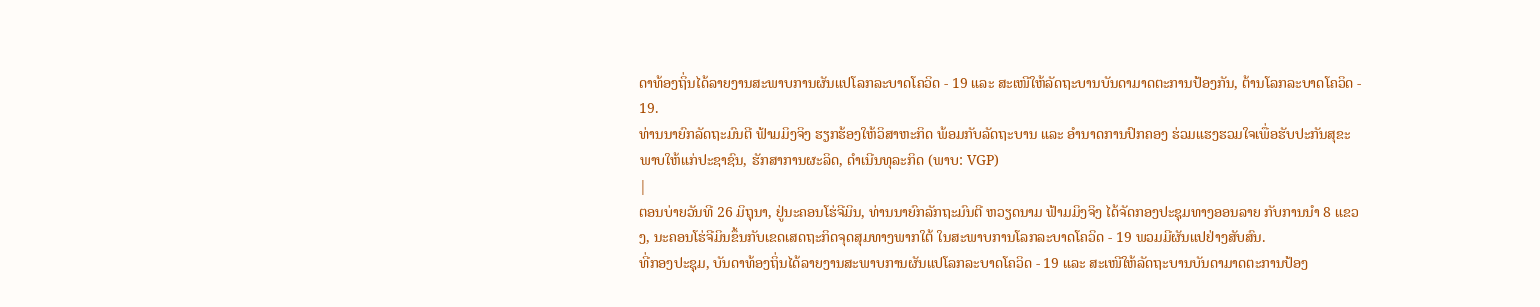ດາທ້ອງຖິ່ນໄດ້ລາຍງານສະພາບການຜັນແປໂລກລະບາດໂຄວິດ - 19 ແລະ ສະເໜີໃຫ້ລັດຖະບານບັນດາມາດຕະການປ້ອງກັນ, ຕ້ານໂລກລະບາດໂຄວິດ - 19.
ທ່ານນາຍົກລັດຖະມົນຕີ ຟ້າມມິງຈິງ ຮຽກຮ້ອງໃຫ້ວິສາຫະກິດ ພ້ອມກັບລັດຖະບານ ແລະ ອຳນາດການປົກຄອງ ຮ່ວມແຮງຮວມໃຈເພື່ອຮັບປະກັນສຸຂະພາບໃຫ້ແກ່ປະຊາຊົນ, ຮັກສາການຜະລິດ, ດຳເນີນທຸລະກິດ (ພາບ: VGP)
|
ຕອນບ່າຍວັນທີ 26 ມິຖຸນາ, ຢູ່ນະຄອນໂຮ່ຈີມິນ, ທ່ານນາຍົກລັກຖະມົນຕີ ຫວຽດນາມ ຟ້າມມິງຈິງ ໄດ້ຈັດກອງປະຊຸມທາງອອນລາຍ ກັບການນຳ 8 ແຂວງ, ນະຄອນໂຮ່ຈີມິນຂຶ້ນກັບເຂດເສດຖະກິດຈຸດສຸມທາງພາກໃຕ້ ໃນສະພາບການໂລກລະບາດໂຄວິດ - 19 ພວມມີຜັນແປຢ່າງສັບສົນ.
ທີ່ກອງປະຊຸມ, ບັນດາທ້ອງຖິ່ນໄດ້ລາຍງານສະພາບການຜັນແປໂລກລະບາດໂຄວິດ - 19 ແລະ ສະເໜີໃຫ້ລັດຖະບານບັນດາມາດຕະການປ້ອງ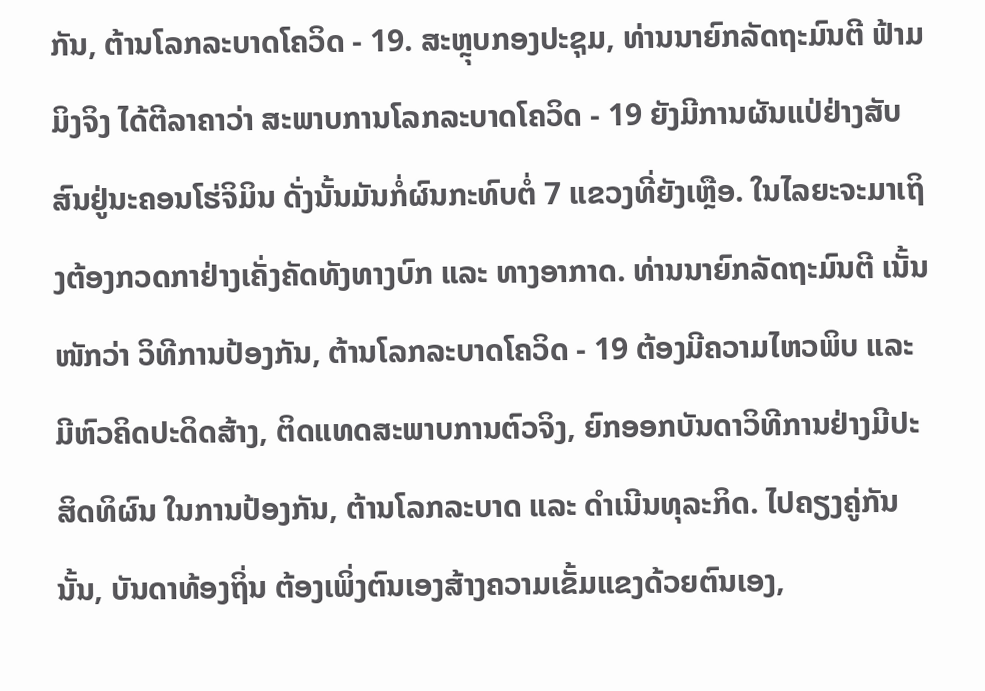ກັນ, ຕ້ານໂລກລະບາດໂຄວິດ - 19. ສະຫຼຸບກອງປະຊຸມ, ທ່ານນາຍົກລັດຖະມົນຕີ ຟ້າມມິງຈິງ ໄດ້ຕີລາຄາວ່າ ສະພາບການໂລກລະບາດໂຄວິດ - 19 ຍັງມີການຜັນແປ່ຢ່າງສັບສົນຢູ່ນະຄອນໂຮ່ຈິມິນ ດັ່ງນັ້ນມັນກໍ່ຜົນກະທົບຕໍ່ 7 ແຂວງທີ່ຍັງເຫຼືອ. ໃນໄລຍະຈະມາເຖິງຕ້ອງກວດກາຢ່າງເຄັ່ງຄັດທັງທາງບົກ ແລະ ທາງອາກາດ. ທ່ານນາຍົກລັດຖະມົນຕີ ເນັ້ນໜັກວ່າ ວິທີການປ້ອງກັນ, ຕ້ານໂລກລະບາດໂຄວິດ - 19 ຕ້ອງມີຄວາມໄຫວພິບ ແລະ ມີຫົວຄິດປະດິດສ້າງ, ຕິດແທດສະພາບການຕົວຈິງ, ຍົກອອກບັນດາວິທີການຢ່າງມີປະສິດທິຜົນ ໃນການປ້ອງກັນ, ຕ້ານໂລກລະບາດ ແລະ ດຳເນີນທຸລະກິດ. ໄປຄຽງຄູ່ກັນນັ້ນ, ບັນດາທ້ອງຖິ່ນ ຕ້ອງເພິ່ງຕົນເອງສ້າງຄວາມເຂັ້ມແຂງດ້ວຍຕົນເອງ,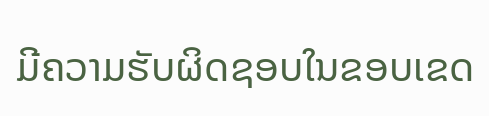ມີຄວາມຮັບຜິດຊອບໃນຂອບເຂດ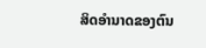ສິດອຳນາດຂອງຕົນ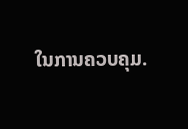ໃນການຄວບຄຸມ.